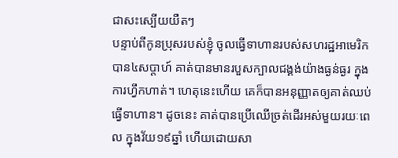ជាសះស្បើយយឺតៗ
បន្ទាប់ពីកូនប្រុសរបស់ខ្ញុំ ចូលធ្វើទាហានរបស់សហរដ្ឋអាមេរិកបាន៤សប្តាហ៍ គាត់បានមានរបួសក្បាលជង្គង់យ៉ាងធ្ងន់ធ្ងរ ក្នុងការហ្វឹកហាត់។ ហេតុនេះហើយ គេក៏បានអនុញ្ញាតឲ្យគាត់ឈប់ធ្វើទាហាន។ ដូចនេះ គាត់បានប្រើឈើច្រត់ដើរអស់មួយរយៈពេល ក្នុងវ័យ១៩ឆ្នាំ ហើយដោយសា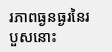រភាពធ្ងនធ្ងរនៃរបួសនោះ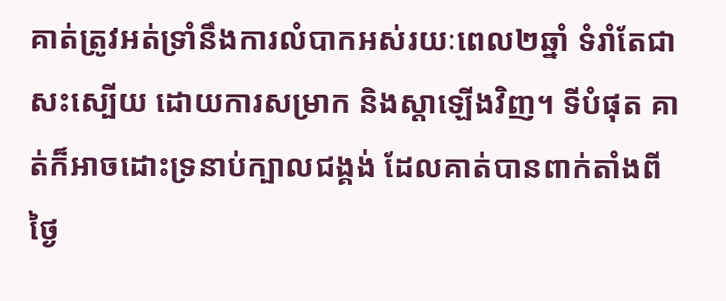គាត់ត្រូវអត់ទ្រាំនឹងការលំបាកអស់រយៈពេល២ឆ្នាំ ទំរាំតែជាសះស្បើយ ដោយការសម្រាក និងស្តាឡើងវិញ។ ទីបំផុត គាត់ក៏អាចដោះទ្រនាប់ក្បាលជង្គង់ ដែលគាត់បានពាក់តាំងពីថ្ងៃ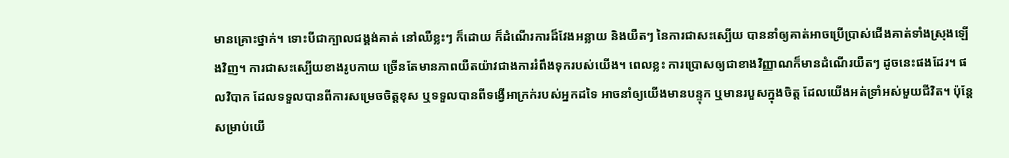មានគ្រោះថ្នាក់។ ទោះបីជាក្បាលជង្គង់គាត់ នៅឈឺខ្លះៗ ក៏ដោយ ក៏ដំណើរការដ៏វែងអន្លាយ និងយឺតៗ នៃការជាសះស្បើយ បាននាំឲ្យគាត់អាចប្រើប្រាស់ជើងគាត់ទាំងស្រុងឡើងវិញ។ ការជាសះស្បើយខាងរូបកាយ ច្រើនតែមានភាពយឺតយ៉ាវជាងការរំពឹងទុករបស់យើង។ ពេលខ្លះ ការប្រោសឲ្យជាខាងវិញ្ញាណក៏មានដំណើរយឺតៗ ដូចនេះផងដែរ។ ផលវិបាក ដែលទទួលបានពីការសម្រេចចិត្តខុស ឬទទួលបានពីទង្វើអាក្រក់របស់អ្នកដទៃ អាចនាំឲ្យយើងមានបន្ទុក ឬមានរបួសក្នុងចិត្ត ដែលយើងអត់ទ្រាំអស់មួយជីវិត។ ប៉ុន្តែ សម្រាប់យើ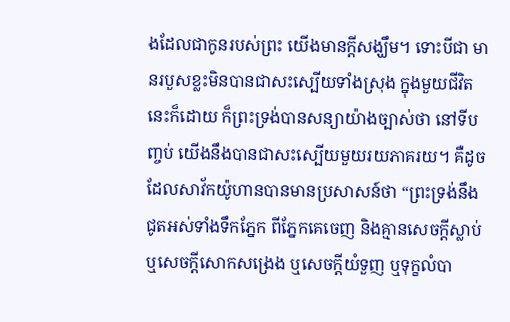ងដែលជាកូនរបស់ព្រះ យើងមានក្តីសង្ឃឹម។ ទោះបីជា មានរបួសខ្លះមិនបានជាសះស្បើយទាំងស្រុង ក្នុងមួយជីវិតនេះក៏ដោយ ក៏ព្រះទ្រង់បានសន្យាយ៉ាងច្បាស់ថា នៅទីបញ្ចប់ យើងនឹងបានជាសះស្បើយមួយរយភាគរយ។ គឺដូចដែលសាវ័កយ៉ូហានបានមានប្រសាសន៍ថា “ព្រះទ្រង់នឹងជូតអស់ទាំងទឹកភ្នែក ពីភ្នែកគេចេញ និងគ្មានសេចក្តីស្លាប់ ឬសេចក្តីសោកសង្រេង ឬសេចក្តីយំទួញ ឬទុក្ខលំបា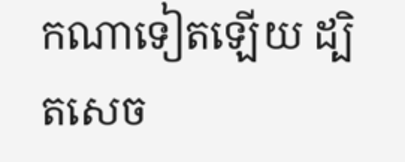កណាទៀតឡើយ ដ្បិតសេច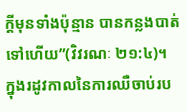ក្តីមុនទាំងប៉ុន្មាន បានកន្លងបាត់ទៅហើយ”(វិវរណៈ ២១:៤)។ ក្នុងរដូវកាលនៃការឈឺចាប់រប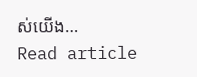ស់យើង…
Read article